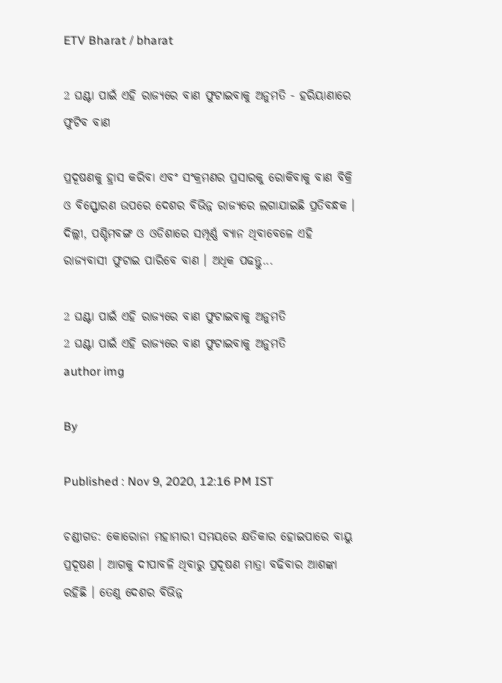ETV Bharat / bharat

2 ଘଣ୍ଟା ପାଇଁ ଏହି ରାଜ୍ୟରେ ବାଣ ଫୁଟାଇବାକୁ ଅନୁମତି - ହରିୟାଣାରେ ଫୁଟିବ ବାଣ

ପ୍ରଦୂଷଣକୁ ହ୍ରାସ କରିବା ଏବଂ ସଂକ୍ରମଣର ପ୍ରସାରକୁ ରୋକିବାକୁ ବାଣ ବିକ୍ରି ଓ ବିସ୍ଫୋରଣ ଉପରେ ଦେଶର ବିଭିନ୍ନ ରାଜ୍ୟରେ ଲଗାଯାଇଛି ପ୍ରତିବନ୍ଧକ । ଦିଲ୍ଲୀ, ପଶ୍ଚିମବଙ୍ଗ ଓ ଓଡିଶାରେ ସମ୍ପୂର୍ଣ୍ଣ ବ୍ୟାନ ଥିବାବେଳେ ଏହି ରାଜ୍ୟବାସୀ ଫୁଟାଇ ପାରିବେ ବାଣ । ଅଧିକ ପଢନ୍ତୁ...

2 ଘଣ୍ଟା ପାଇଁ ଏହି ରାଜ୍ୟରେ ବାଣ ଫୁଟାଇବାକୁ ଅନୁମତି
2 ଘଣ୍ଟା ପାଇଁ ଏହି ରାଜ୍ୟରେ ବାଣ ଫୁଟାଇବାକୁ ଅନୁମତି
author img

By

Published : Nov 9, 2020, 12:16 PM IST

ଚଣ୍ଡୀଗଡ: କୋରୋନା ମହାମାରୀ ସମୟରେ କ୍ଷତିକାର ହୋଇପାରେ ବାୟୁ ପ୍ରଦୂଷଣ । ଆଗକୁ ଦୀପାବଳି ଥିବାରୁ ପ୍ରଦୂଷଣ ମାତ୍ରା ବଢିବାର ଆଶଙ୍କା ରହିଛି । ତେଣୁ ଦେଶର ବିଭିନ୍ନ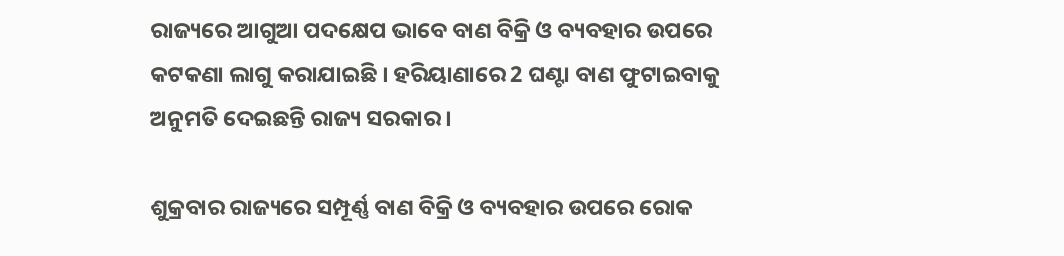ରାଜ୍ୟରେ ଆଗୁଆ ପଦକ୍ଷେପ ଭାବେ ବାଣ ବିକ୍ରି ଓ ବ୍ୟବହାର ଉପରେ କଟକଣା ଲାଗୁ କରାଯାଇଛି । ହରିୟାଣାରେ 2 ଘଣ୍ଟା ବାଣ ଫୁଟାଇବାକୁ ଅନୁମତି ଦେଇଛନ୍ତି ରାଜ୍ୟ ସରକାର ।

ଶୁକ୍ରବାର ରାଜ୍ୟରେ ସମ୍ପୂର୍ଣ୍ଣ ବାଣ ବିକ୍ରି ଓ ବ୍ୟବହାର ଉପରେ ରୋକ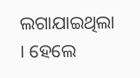ଲଗାଯାଇଥିଲା । ହେଲେ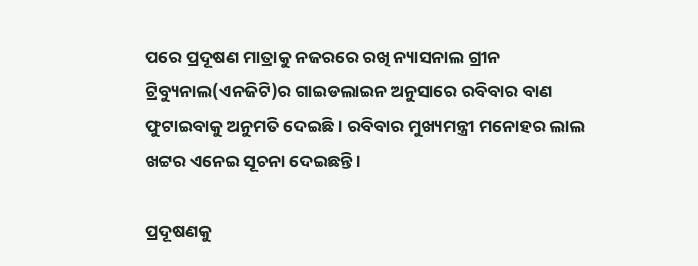ପରେ ପ୍ରଦୂଷଣ ମାତ୍ରାକୁ ନଜରରେ ରଖି ନ୍ୟାସନାଲ ଗ୍ରୀନ ଟ୍ରିବ୍ୟୁନାଲ(ଏନଜିଟି)ର ଗାଇଡଲାଇନ ଅନୁସାରେ ରବିବାର ବାଣ ଫୁଟାଇବାକୁ ଅନୁମତି ଦେଇଛି । ରବିବାର ମୁଖ୍ୟମନ୍ତ୍ରୀ ମନୋହର ଲାଲ ଖଟ୍ଟର ଏନେଇ ସୂଚନା ଦେଇଛନ୍ତି ।

ପ୍ରଦୂଷଣକୁ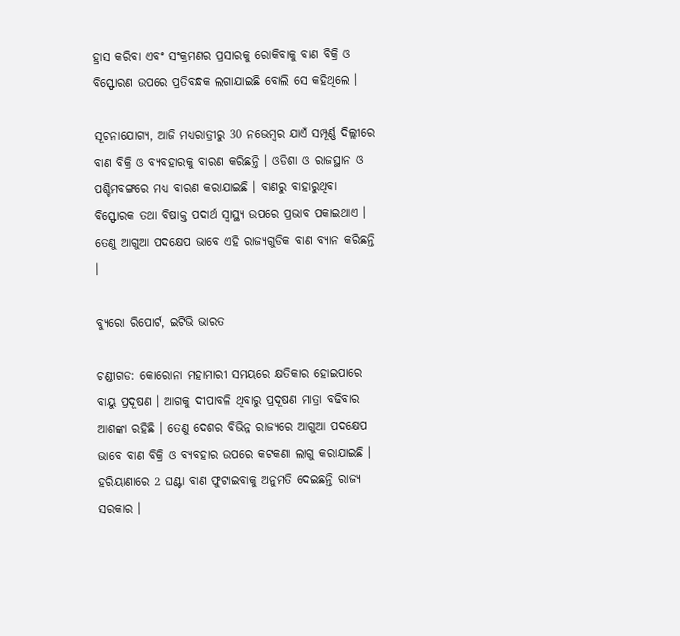ହ୍ରାସ କରିବା ଏବଂ ସଂକ୍ରମଣର ପ୍ରସାରକୁ ରୋକିବାକୁ ବାଣ ବିକ୍ରି ଓ ବିସ୍ଫୋରଣ ଉପରେ ପ୍ରତିବନ୍ଧକ ଲଗାଯାଇଛି ବୋଲି ସେ କହିଥିଲେ ।

ସୂଚନାଯୋଗ୍ୟ, ଆଜି ମଧ୍ୟରାତ୍ରୀରୁ 30 ନଭେମ୍ବର ଯାଏଁ ସମ୍ପୂର୍ଣ୍ଣ ଦିଲ୍ଲୀରେ ବାଣ ବିକ୍ରି ଓ ବ୍ୟବହାରକୁ ବାରଣ କରିଛନ୍ତି । ଓଡିଶା ଓ ରାଜସ୍ଥାନ ଓ ପଶ୍ଚିମବଙ୍ଗରେ ମଧ୍ୟ ବାରଣ କରାଯାଇଛି । ବାଣରୁ ବାହାରୁଥିବା ବିସ୍ଫୋରକ ତଥା ବିଷାକ୍ତ ପଦାର୍ଥ ସ୍ବାସ୍ଥ୍ୟ ଉପରେ ପ୍ରଭାବ ପକାଇଥାଏ । ତେଣୁ ଆଗୁଆ ପଦକ୍ଷେପ ଭାବେ ଏହି ରାଜ୍ୟଗୁଡିକ ବାଣ ବ୍ୟାନ କରିଛନ୍ତି ।

ବ୍ୟୁରୋ ରିପୋର୍ଟ, ଇଟିଭି ଭାରତ

ଚଣ୍ଡୀଗଡ: କୋରୋନା ମହାମାରୀ ସମୟରେ କ୍ଷତିକାର ହୋଇପାରେ ବାୟୁ ପ୍ରଦୂଷଣ । ଆଗକୁ ଦୀପାବଳି ଥିବାରୁ ପ୍ରଦୂଷଣ ମାତ୍ରା ବଢିବାର ଆଶଙ୍କା ରହିଛି । ତେଣୁ ଦେଶର ବିଭିନ୍ନ ରାଜ୍ୟରେ ଆଗୁଆ ପଦକ୍ଷେପ ଭାବେ ବାଣ ବିକ୍ରି ଓ ବ୍ୟବହାର ଉପରେ କଟକଣା ଲାଗୁ କରାଯାଇଛି । ହରିୟାଣାରେ 2 ଘଣ୍ଟା ବାଣ ଫୁଟାଇବାକୁ ଅନୁମତି ଦେଇଛନ୍ତି ରାଜ୍ୟ ସରକାର ।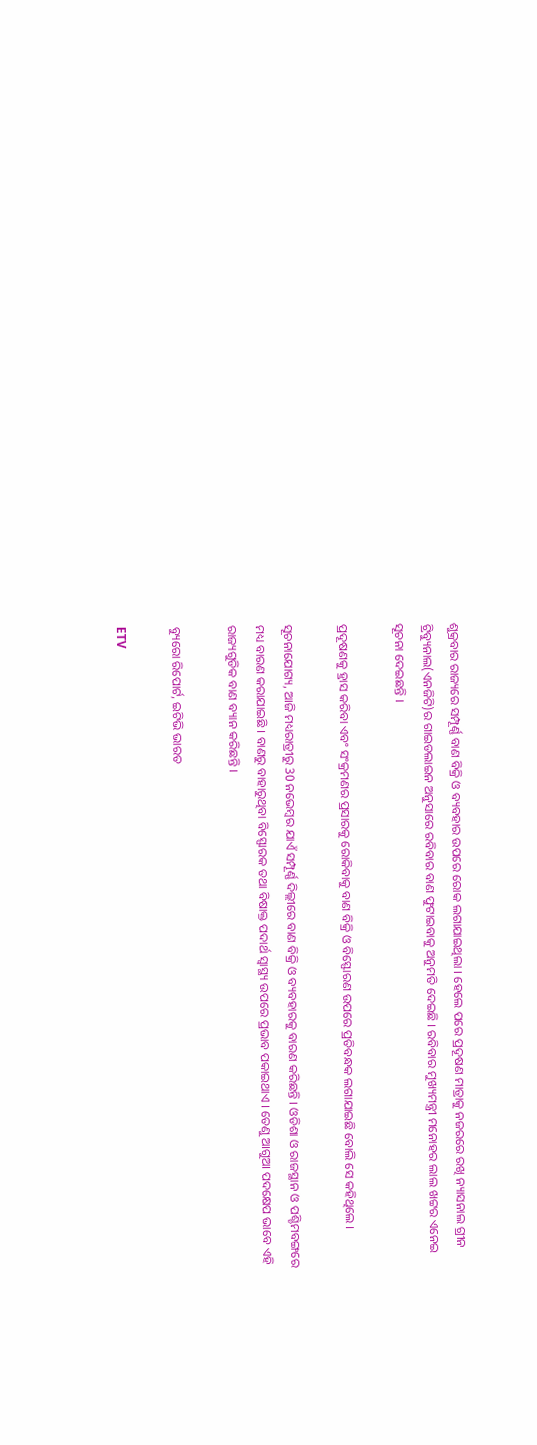ଶୁକ୍ରବାର ରାଜ୍ୟରେ ସମ୍ପୂର୍ଣ୍ଣ ବାଣ ବିକ୍ରି ଓ ବ୍ୟବହାର ଉପରେ ରୋକ ଲଗାଯାଇଥିଲା । ହେଲେ ପରେ ପ୍ରଦୂଷଣ ମାତ୍ରାକୁ ନଜରରେ ରଖି ନ୍ୟାସନାଲ ଗ୍ରୀନ ଟ୍ରିବ୍ୟୁନାଲ(ଏନଜିଟି)ର ଗାଇଡଲାଇନ ଅନୁସାରେ ରବିବାର ବାଣ ଫୁଟାଇବାକୁ ଅନୁମତି ଦେଇଛି । ରବିବାର ମୁଖ୍ୟମନ୍ତ୍ରୀ ମନୋହର ଲାଲ ଖଟ୍ଟର ଏନେଇ ସୂଚନା ଦେଇଛନ୍ତି ।

ପ୍ରଦୂଷଣକୁ ହ୍ରାସ କରିବା ଏବଂ ସଂକ୍ରମଣର ପ୍ରସାରକୁ ରୋକିବାକୁ ବାଣ ବିକ୍ରି ଓ ବିସ୍ଫୋରଣ ଉପରେ ପ୍ରତିବନ୍ଧକ ଲଗାଯାଇଛି ବୋଲି ସେ କହିଥିଲେ ।

ସୂଚନାଯୋଗ୍ୟ, ଆଜି ମଧ୍ୟରାତ୍ରୀରୁ 30 ନଭେମ୍ବର ଯାଏଁ ସମ୍ପୂର୍ଣ୍ଣ ଦିଲ୍ଲୀରେ ବାଣ ବିକ୍ରି ଓ ବ୍ୟବହାରକୁ ବାରଣ କରିଛନ୍ତି । ଓଡିଶା ଓ ରାଜସ୍ଥାନ ଓ ପଶ୍ଚିମବଙ୍ଗରେ ମଧ୍ୟ ବାରଣ କରାଯାଇଛି । ବାଣରୁ ବାହାରୁଥିବା ବିସ୍ଫୋରକ ତଥା ବିଷାକ୍ତ ପଦାର୍ଥ ସ୍ବାସ୍ଥ୍ୟ ଉପରେ ପ୍ରଭାବ ପକାଇଥାଏ । ତେଣୁ ଆଗୁଆ ପଦକ୍ଷେପ ଭାବେ ଏହି ରାଜ୍ୟଗୁଡିକ ବାଣ ବ୍ୟାନ କରିଛନ୍ତି ।

ବ୍ୟୁରୋ ରିପୋର୍ଟ, ଇଟିଭି ଭାରତ

ETV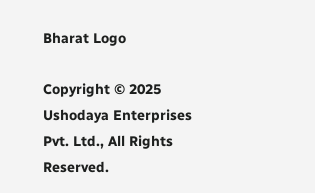Bharat Logo

Copyright © 2025 Ushodaya Enterprises Pvt. Ltd., All Rights Reserved.